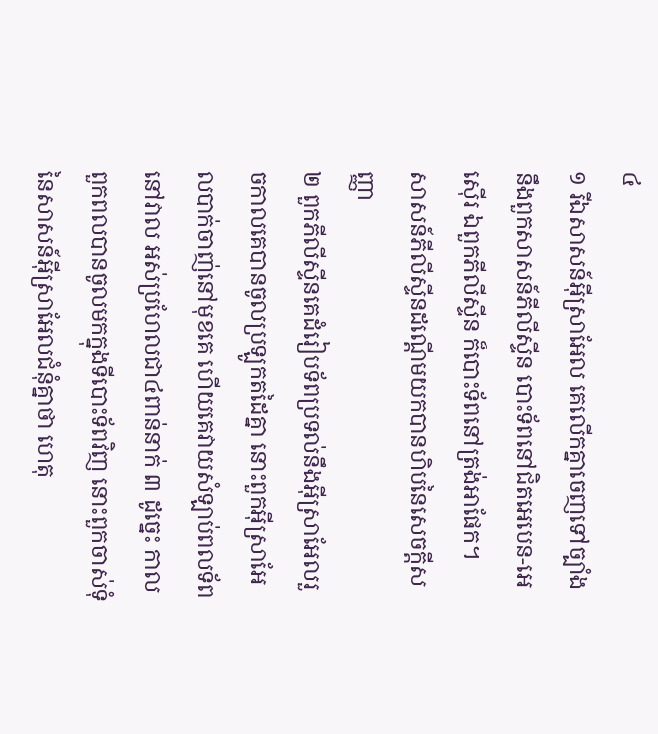៤
១ រីឯសាសន៍អ៊ីស្រាអែល គេលើកគ្នាចេញទៅច្បាំងនឹងពួកសាសន៍ភីលីស្ទីន បោះទ័ពនៅជិតអេបេន-អេស៊ើរ ឯពួកភីលីស្ទីន ក៏បោះទ័ពនៅត្រង់អាផែក។
សាសន៍ភីលីស្ទីនដណ្តើមយកបានហិបនៃសេចក្តីសញ្ញា
២ ពួកភីលីស្ទីនគេដំរៀបទ័ពប្រទល់នឹងអ៊ីស្រាអែលរួចកាលគេបានចូលប្រឡូកតដៃគ្នា នោះពួកអ៊ីស្រាអែលបាក់ចាញ់នៅមុខគេ ហើយគេវាយសំឡាប់ពលទ័ពនៅវាល អស់ប្រហែលជា៤ពាន់នាក់ ៣ ដូច្នេះ កាលពួកពលបានចូលមកក្នុងទីបោះទ័ពវិញ នោះពួកចាស់ទុំនៃសាសន៍អ៊ីស្រាអែលជំនុំគ្នាថា ហេតុ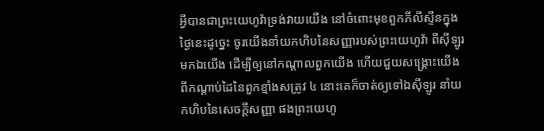អ្វីបានជាព្រះយេហូវ៉ាទ្រង់វាយយើង នៅចំពោះមុខពួកភីលីស្ទីនក្នុងថ្ងៃនេះដូច្នេះ ចូរយើងនាំយកហិបនៃសញ្ញារបស់ព្រះយេហូវ៉ា ពីស៊ីឡូរមកឯយើង ដើម្បីឲ្យនៅកណ្តាលពួកយើង ហើយជួយសង្គ្រោះយើង ពីកណ្តាប់ដៃនៃពួកខ្មាំងសត្រូវ ៤ នោះគេក៏ចាត់ឲ្យទៅឯស៊ីឡូរ នាំយកហិបនៃសេចក្តីសញ្ញា ផងព្រះយេហូ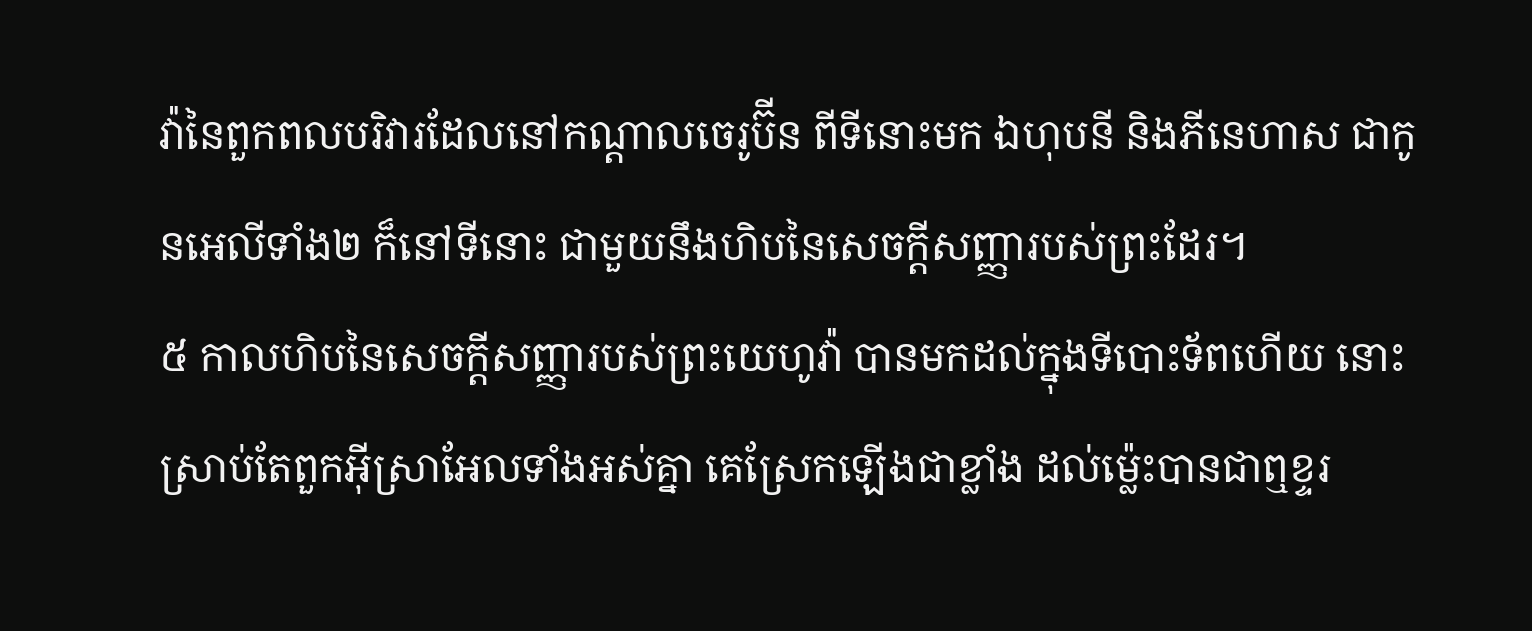វ៉ានៃពួកពលបរិវារដែលនៅកណ្តាលចេរូប៊ីន ពីទីនោះមក ឯហុបនី និងភីនេហាស ជាកូនអេលីទាំង២ ក៏នៅទីនោះ ជាមួយនឹងហិបនៃសេចក្តីសញ្ញារបស់ព្រះដែរ។
៥ កាលហិបនៃសេចក្តីសញ្ញារបស់ព្រះយេហូវ៉ា បានមកដល់ក្នុងទីបោះទ័ពហើយ នោះស្រាប់តែពួកអ៊ីស្រាអែលទាំងអស់គ្នា គេស្រែកឡើងជាខ្លាំង ដល់ម៉្លេះបានជាឮខ្ទរ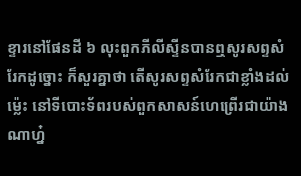ខ្ទារនៅផែនដី ៦ លុះពួកភីលីស្ទីនបានឮសូរសព្ទសំរែកដូច្នោះ ក៏សួរគ្នាថា តើសូរសព្ទសំរែកជាខ្លាំងដល់ម៉្លេះ នៅទីបោះទ័ពរបស់ពួកសាសន៍ហេព្រើរជាយ៉ាងណាហ្ន៎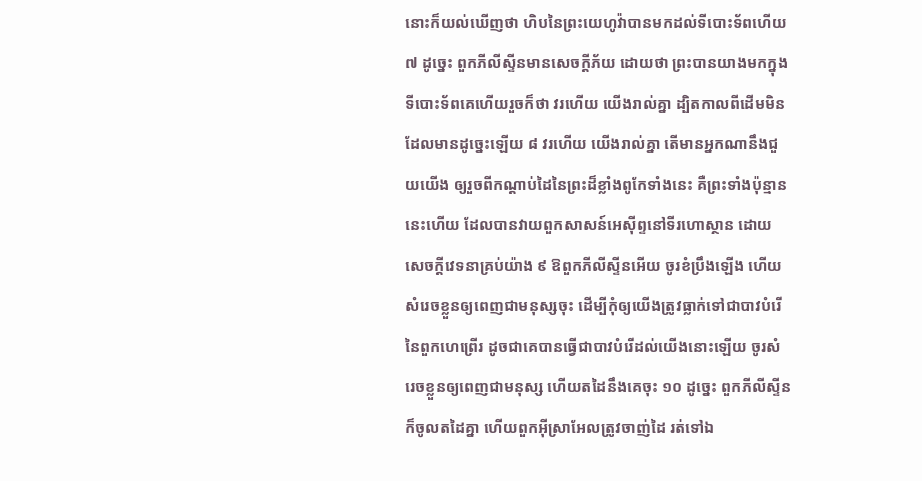នោះក៏យល់ឃើញថា ហិបនៃព្រះយេហូវ៉ាបានមកដល់ទីបោះទ័ពហើយ ៧ ដូច្នេះ ពួកភីលីស្ទីនមានសេចក្តីភ័យ ដោយថា ព្រះបានយាងមកក្នុងទីបោះទ័ពគេហើយរួចក៏ថា វរហើយ យើងរាល់គ្នា ដ្បិតកាលពីដើមមិនដែលមានដូច្នេះឡើយ ៨ វរហើយ យើងរាល់គ្នា តើមានអ្នកណានឹងជួយយើង ឲ្យរួចពីកណ្តាប់ដៃនៃព្រះដ៏ខ្លាំងពូកែទាំងនេះ គឺព្រះទាំងប៉ុន្មាននេះហើយ ដែលបានវាយពួកសាសន៍អេស៊ីព្ទនៅទីរហោស្ថាន ដោយសេចក្តីវេទនាគ្រប់យ៉ាង ៩ ឱពួកភីលីស្ទីនអើយ ចូរខំប្រឹងឡើង ហើយសំរេចខ្លួនឲ្យពេញជាមនុស្សចុះ ដើម្បីកុំឲ្យយើងត្រូវធ្លាក់ទៅជាបាវបំរើនៃពួកហេព្រើរ ដូចជាគេបានធ្វើជាបាវបំរើដល់យើងនោះឡើយ ចូរសំរេចខ្លួនឲ្យពេញជាមនុស្ស ហើយតដៃនឹងគេចុះ ១០ ដូច្នេះ ពួកភីលីស្ទីនក៏ចូលតដៃគ្នា ហើយពួកអ៊ីស្រាអែលត្រូវចាញ់ដៃ រត់ទៅឯ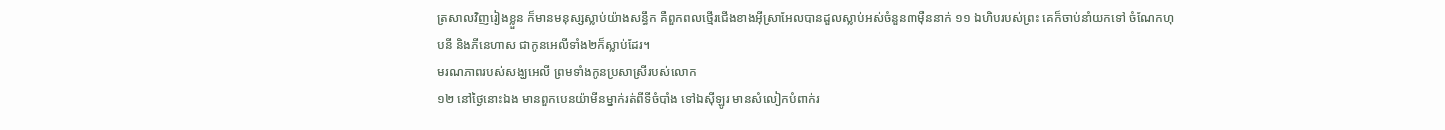ត្រសាលវិញរៀងខ្លួន ក៏មានមនុស្សស្លាប់យ៉ាងសន្ធឹក គឺពួកពលថ្មើរជើងខាងអ៊ីស្រាអែលបានដួលស្លាប់អស់ចំនួន៣ម៉ឺននាក់ ១១ ឯហិបរបស់ព្រះ គេក៏ចាប់នាំយកទៅ ចំណែកហុបនី និងភីនេហាស ជាកូនអេលីទាំង២ក៏ស្លាប់ដែរ។
មរណភាពរបស់សង្ឃអេលី ព្រមទាំងកូនប្រសាស្រីរបស់លោក
១២ នៅថ្ងៃនោះឯង មានពួកបេនយ៉ាមីនម្នាក់រត់ពីទីចំបាំង ទៅឯស៊ីឡូរ មានសំលៀកបំពាក់រ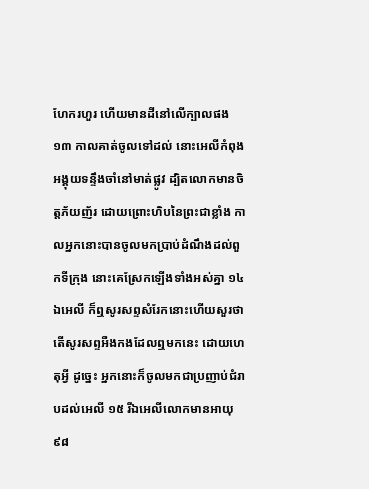ហែករហួរ ហើយមានដីនៅលើក្បាលផង ១៣ កាលគាត់ចូលទៅដល់ នោះអេលីកំពុងអង្គុយទន្ទឹងចាំនៅមាត់ផ្លូវ ដ្បិតលោកមានចិត្តភ័យញ័រ ដោយព្រោះហិបនៃព្រះជាខ្លាំង កាលអ្នកនោះបានចូលមកប្រាប់ដំណឹងដល់ពួកទីក្រុង នោះគេស្រែកឡើងទាំងអស់គ្នា ១៤ ឯអេលី ក៏ឮសូរសព្ទសំរែកនោះហើយសួរថា តើសូរសព្ទអឺងកងដែលឮមកនេះ ដោយហេតុអ្វី ដូច្នេះ អ្នកនោះក៏ចូលមកជាប្រញាប់ជំរាបដល់អេលី ១៥ រីឯអេលីលោកមានអាយុ៩៨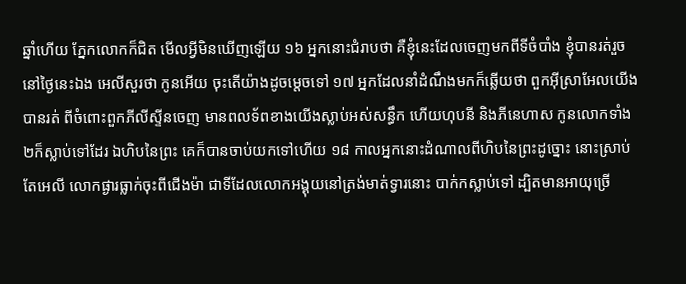ឆ្នាំហើយ ភ្នែកលោកក៏ជិត មើលអ្វីមិនឃើញឡើយ ១៦ អ្នកនោះជំរាបថា គឺខ្ញុំនេះដែលចេញមកពីទីចំបាំង ខ្ញុំបានរត់រួចនៅថ្ងៃនេះឯង អេលីសួរថា កូនអើយ ចុះតើយ៉ាងដូចម្តេចទៅ ១៧ អ្នកដែលនាំដំណឹងមកក៏ឆ្លើយថា ពួកអ៊ីស្រាអែលយើងបានរត់ ពីចំពោះពួកភីលីស្ទីនចេញ មានពលទ័ពខាងយើងស្លាប់អស់សន្ធឹក ហើយហុបនី និងភីនេហាស កូនលោកទាំង២ក៏ស្លាប់ទៅដែរ ឯហិបនៃព្រះ គេក៏បានចាប់យកទៅហើយ ១៨ កាលអ្នកនោះដំណាលពីហិបនៃព្រះដូច្នោះ នោះស្រាប់តែអេលី លោកផ្ងារធ្លាក់ចុះពីជើងម៉ា ជាទីដែលលោកអង្គុយនៅត្រង់មាត់ទ្វារនោះ បាក់កស្លាប់ទៅ ដ្បិតមានអាយុច្រើ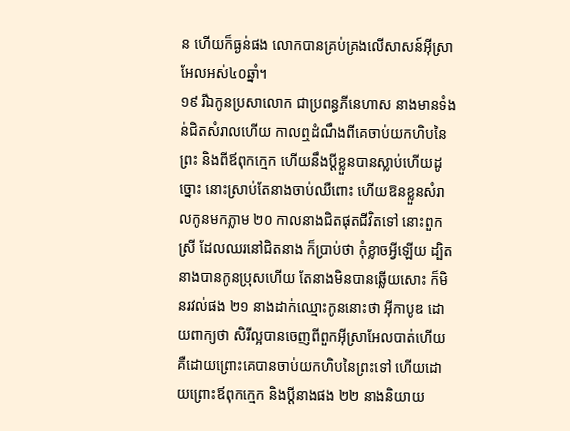ន ហើយក៏ធ្ងន់ផង លោកបានគ្រប់គ្រងលើសាសន៍អ៊ីស្រាអែលអស់៤០ឆ្នាំ។
១៩ រីឯកូនប្រសាលោក ជាប្រពន្ធភីនេហាស នាងមានទំងន់ជិតសំរាលហើយ កាលឮដំណឹងពីគេចាប់យកហិបនៃព្រះ និងពីឪពុកក្មេក ហើយនឹងប្តីខ្លួនបានស្លាប់ហើយដូច្នោះ នោះស្រាប់តែនាងចាប់ឈឺពោះ ហើយឱនខ្លួនសំរាលកូនមកភ្លាម ២០ កាលនាងជិតផុតជីវិតទៅ នោះពួកស្រី ដែលឈរនៅជិតនាង ក៏ប្រាប់ថា កុំខ្លាចអ្វីឡើយ ដ្បិតនាងបានកូនប្រុសហើយ តែនាងមិនបានឆ្លើយសោះ ក៏មិនរវល់ផង ២១ នាងដាក់ឈ្មោះកូននោះថា អ៊ីកាបូឌ ដោយពាក្យថា សិរីល្អបានចេញពីពួកអ៊ីស្រាអែលបាត់ហើយ គឺដោយព្រោះគេបានចាប់យកហិបនៃព្រះទៅ ហើយដោយព្រោះឪពុកក្មេក និងប្តីនាងផង ២២ នាងនិយាយ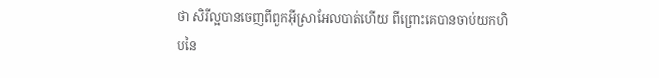ថា សិរីល្អបានចេញពីពួកអ៊ីស្រាអែលបាត់ហើយ ពីព្រោះគេបានចាប់យកហិបនៃ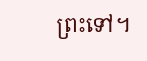ព្រះទៅ។